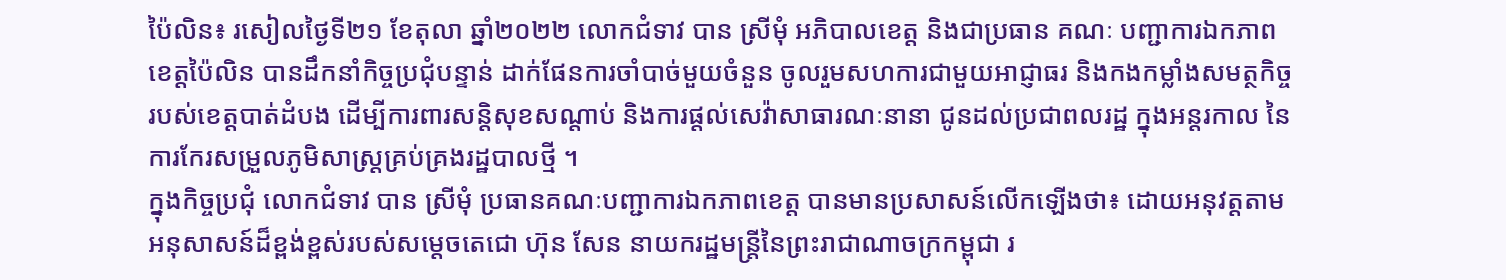ប៉ៃលិន៖ រសៀលថ្ងៃទី២១ ខែតុលា ឆ្នាំ២០២២ លោកជំទាវ បាន ស្រីមុំ អភិបាលខេត្ត និងជាប្រធាន គណៈ បញ្ជាការឯកភាពខេត្តប៉ៃលិន បានដឹកនាំកិច្ចប្រជុំបន្ទាន់ ដាក់ផែនការចាំបាច់មួយចំនួន ចូលរួមសហការជាមួយអាជ្ញាធរ និងកងកម្លាំងសមត្ថកិច្ច របស់ខេត្តបាត់ដំបង ដើម្បីការពារសន្តិសុខសណ្តាប់ និងការផ្តល់សេវ៉ាសាធារណៈនានា ជូនដល់ប្រជាពលរដ្ឋ ក្នុងអន្តរកាល នៃការកែរសម្រួលភូមិសាស្ត្រគ្រប់គ្រងរដ្ឋបាលថ្មី ។
ក្នុងកិច្ចប្រជុំ លោកជំទាវ បាន ស្រីមុំ ប្រធានគណៈបញ្ជាការឯកភាពខេត្ត បានមានប្រសាសន៍លើកឡើងថា៖ ដោយអនុវត្តតាមអនុសាសន៍ដ៏ខ្ពង់ខ្ពស់របស់សម្តេចតេជោ ហ៊ុន សែន នាយករដ្ឋមន្ត្រីនៃព្រះរាជាណាចក្រកម្ពុជា រ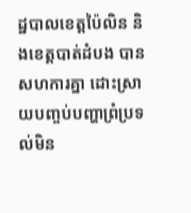ដ្ឋបាលខេត្តប៉ៃលិន និងខេត្តបាត់ដំបង បានសហការគ្នា ដោះស្រាយបញ្ចប់បញ្ហាព្រំប្រទល់មិន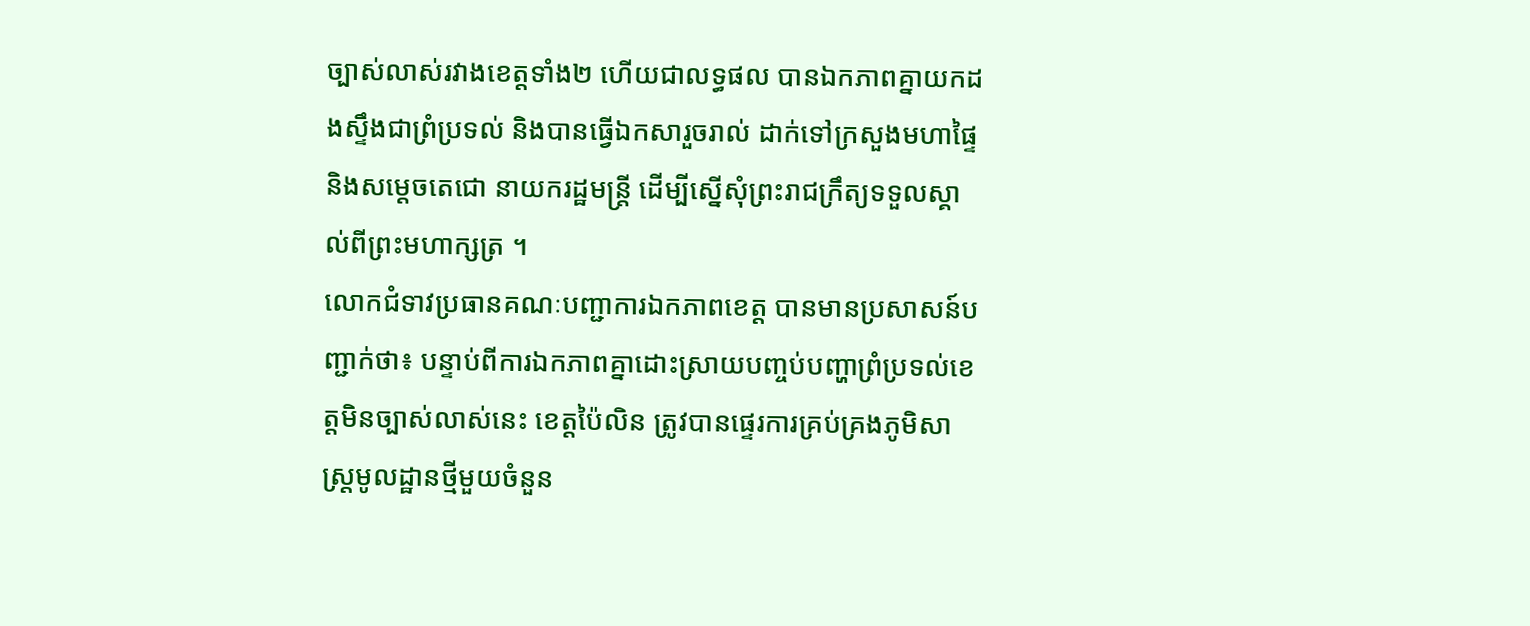ច្បាស់លាស់រវាងខេត្តទាំង២ ហើយជាលទ្ធផល បានឯកភាពគ្នាយកដងស្ទឹងជាព្រំប្រទល់ និងបានធ្វើឯកសារួចរាល់ ដាក់ទៅក្រសួងមហាផ្ទៃ និងសម្តេចតេជោ នាយករដ្ឋមន្ត្រី ដើម្បីស្នើសុំព្រះរាជក្រឹត្យទទួលស្គាល់ពីព្រះមហាក្សត្រ ។
លោកជំទាវប្រធានគណៈបញ្ជាការឯកភាពខេត្ត បានមានប្រសាសន៍បញ្ជាក់ថា៖ បន្ទាប់ពីការឯកភាពគ្នាដោះស្រាយបញ្ចប់បញ្ហាព្រំប្រទល់ខេត្តមិនច្បាស់លាស់នេះ ខេត្តប៉ៃលិន ត្រូវបានផ្ទេរការគ្រប់គ្រងភូមិសាស្ត្រមូលដ្ឋានថ្មីមួយចំនួន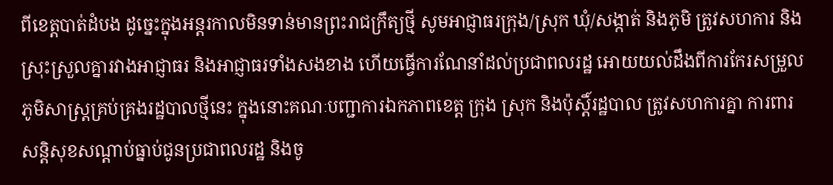ពីខេត្តបាត់ដំបង ដូច្នេះក្នុងអន្តរកាលមិនទាន់មានព្រះរាជក្រឹត្យថ្មី សូមអាជ្ញាធរក្រុង/ស្រុក ឃុំ/សង្កាត់ និងភូមិ ត្រូវសហការ និងស្រុះស្រួលគ្នារវាងអាជ្ញាធរ និងអាជ្ញាធរទាំងសងខាង ហើយធ្វើការណែនាំដល់ប្រជាពលរដ្ឋ អោយយល់ដឹងពីការកែរសម្រួលភូមិសាស្ត្រគ្រប់គ្រងរដ្ឋបាលថ្មីនេះ ក្នុងនោះគណៈបញ្ជាការឯកភាពខេត្ត ក្រុង ស្រុក និងប៉ុស្តិ៍រដ្ឋបាល ត្រូវសហការគ្នា ការពារសន្តិសុខសណ្តាប់ធ្នាប់ជូនប្រជាពលរដ្ឋ និងចូ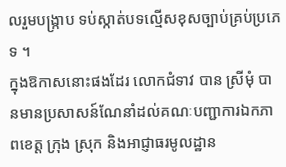លរួមបង្ក្រាប ទប់ស្កាត់បទល្មើសខុសច្បាប់គ្រប់ប្រភេទ ។
ក្នុងឱកាសនោះផងដែរ លោកជំទាវ បាន ស្រីមុំ បានមានប្រសាសន៍ណែនាំដល់គណៈបញ្ជាការឯកភាពខេត្ត ក្រុង ស្រុក និងអាជ្ញាធរមូលដ្ឋាន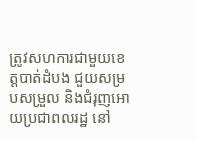ត្រូវសហការជាមួយខេត្តបាត់ដំបង ជួយសម្របសម្រួល និងជំរុញអោយប្រជាពលរដ្ឋ នៅ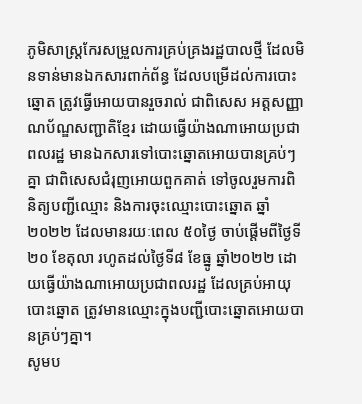ភូមិសាស្ត្រកែរសម្រួលការគ្រប់គ្រងរដ្ឋបាលថ្មី ដែលមិនទាន់មានឯកសារពាក់ព័ន្ធ ដែលបម្រើដល់ការបោះឆ្នោត ត្រូវធ្វើអោយបានរួចរាល់ ជាពិសេស អត្តសញ្ញាណប័ណ្ឌសញ្ជាតិខ្មែរ ដោយធ្វើយ៉ាងណាអោយប្រជាពលរដ្ឋ មានឯកសារទៅបោះឆ្នោតអោយបានគ្រប់ៗគ្នា ជាពិសេសជំរុញអោយពួកគាត់ ទៅចូលរួមការពិនិត្យបញ្ជីឈ្មោះ និងការចុះឈ្មោះបោះឆ្នោត ឆ្នាំ២០២២ ដែលមានរយៈពេល ៥០ថ្ងៃ ចាប់ផ្តើមពីថ្ងៃទី២០ ខែតុលា រហូតដល់ថ្ងៃទី៨ ខែធ្នូ ឆ្នាំ២០២២ ដោយធ្វើយ៉ាងណាអោយប្រជាពលរដ្ឋ ដែលគ្រប់អាយុបោះឆ្នោត ត្រូវមានឈ្មោះក្នុងបញ្ជីបោះឆ្នោតអោយបានគ្រប់ៗគ្នា។
សូមប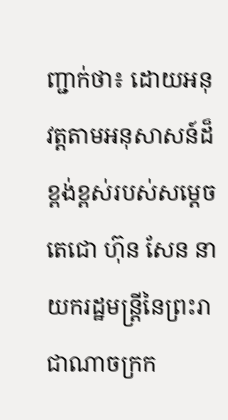ញ្ជាក់ថា៖ ដោយអនុវត្តតាមអនុសាសន៍ដ៏ខ្ពង់ខ្ពស់របស់សម្តេចតេជោ ហ៊ុន សែន នាយករដ្ឋមន្ត្រីនៃព្រះរាជាណាចក្រក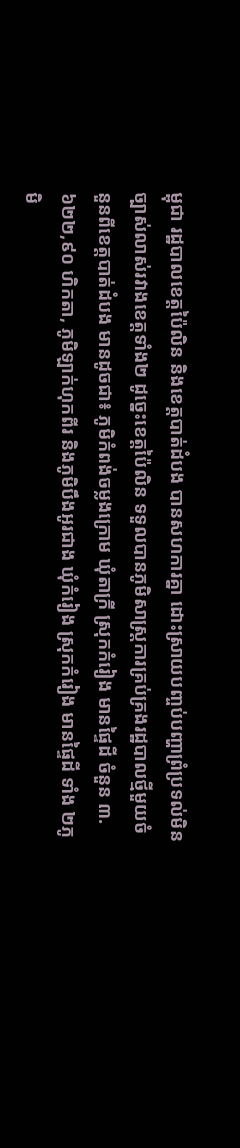ម្ពុជា រដ្ឋបាលខេត្តប៉ៃលិន និងខេត្តបាត់ដំបង បានសហការគ្នា ដោះស្រាយបញ្ចប់បញ្ហាព្រំប្រទល់មិនច្បាស់លាស់រវាងខេត្តទាំង២ ដូច្នេះខេត្តប៉ៃលិន ទទួលបានភូមិសាស្ត្រការគ្រប់គ្រងរដ្ឋបាលថ្មីមួយចំនួនពីខេត្តបាត់ដំបង មានដូចជា៖ ភូមិកំពង់ចម្លងក្រោម ឃុំតាក្រី ស្រុកកំរៀង មានផ្ទៃដី ចំនួន ៣.៦២២,៩០ ហិកតា, ភូមិឡាក់ហុកពីរ និងភូមិបឹងអូរជាង ឃុំកំរៀង ស្រុកកំរៀង មានផ្ទៃដី ទាំង ២ភូមិ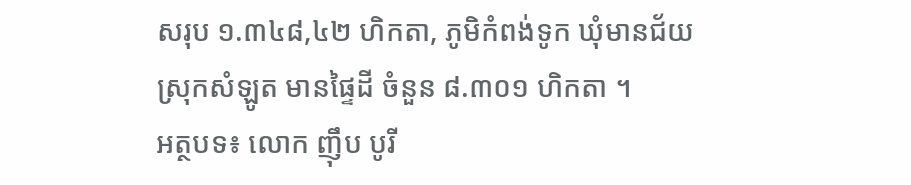សរុប ១.៣៤៨,៤២ ហិកតា, ភូមិកំពង់ទូក ឃុំមានជ័យ ស្រុកសំឡូត មានផ្ទៃដី ចំនួន ៨.៣០១ ហិកតា ។
អត្ថបទ៖ លោក ញ៉ឹប បូរី